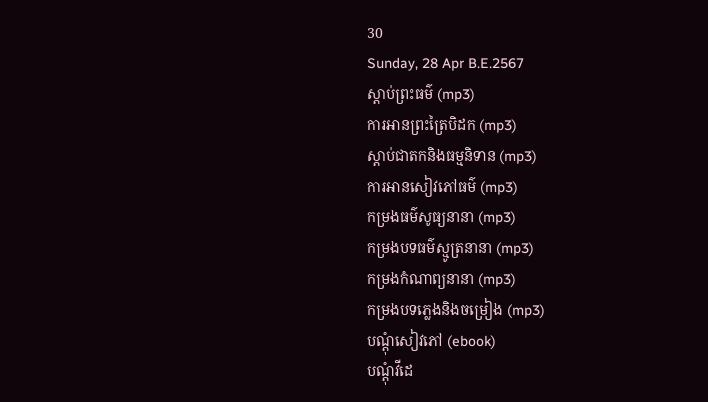30
Sunday, 28 Apr B.E.2567
ស្តាប់ព្រះធម៌ (mp3)
ការអានព្រះត្រៃបិដក (mp3)
ស្តាប់ជាតកនិងធម្មនិទាន (mp3)
ការអានសៀវភៅធម៌ (mp3)
កម្រងធម៌សូធ្យនានា (mp3)
កម្រងបទធម៌ស្មូត្រនានា (mp3)
កម្រងកំណាព្យនានា (mp3)
កម្រងបទភ្លេងនិងចម្រៀង (mp3)
បណ្តុំសៀវភៅ (ebook)
បណ្តុំវីដេ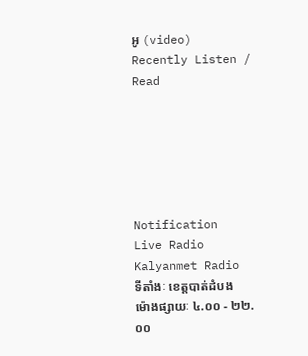អូ (video)
Recently Listen / Read






Notification
Live Radio
Kalyanmet Radio
ទីតាំងៈ ខេត្តបាត់ដំបង
ម៉ោងផ្សាយៈ ៤.០០ - ២២.០០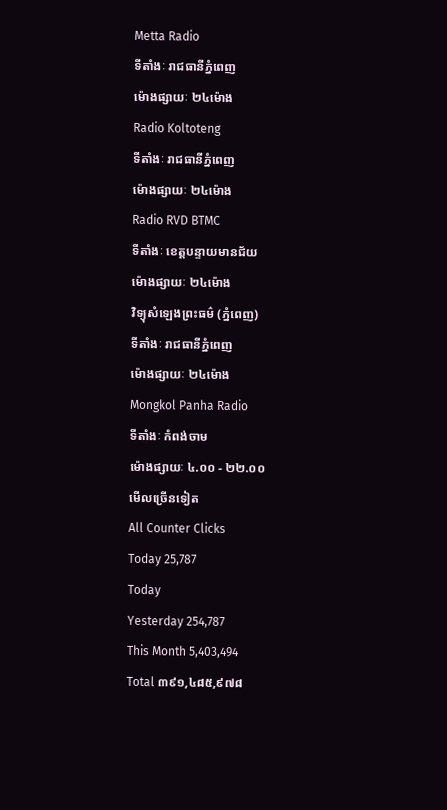Metta Radio
ទីតាំងៈ រាជធានីភ្នំពេញ
ម៉ោងផ្សាយៈ ២៤ម៉ោង
Radio Koltoteng
ទីតាំងៈ រាជធានីភ្នំពេញ
ម៉ោងផ្សាយៈ ២៤ម៉ោង
Radio RVD BTMC
ទីតាំងៈ ខេត្តបន្ទាយមានជ័យ
ម៉ោងផ្សាយៈ ២៤ម៉ោង
វិទ្យុសំឡេងព្រះធម៌ (ភ្នំពេញ)
ទីតាំងៈ រាជធានីភ្នំពេញ
ម៉ោងផ្សាយៈ ២៤ម៉ោង
Mongkol Panha Radio
ទីតាំងៈ កំពង់ចាម
ម៉ោងផ្សាយៈ ៤.០០ - ២២.០០
មើលច្រើនទៀត
All Counter Clicks
Today 25,787
Today
Yesterday 254,787
This Month 5,403,494
Total ៣៩១,៤៨៥,៩៧៨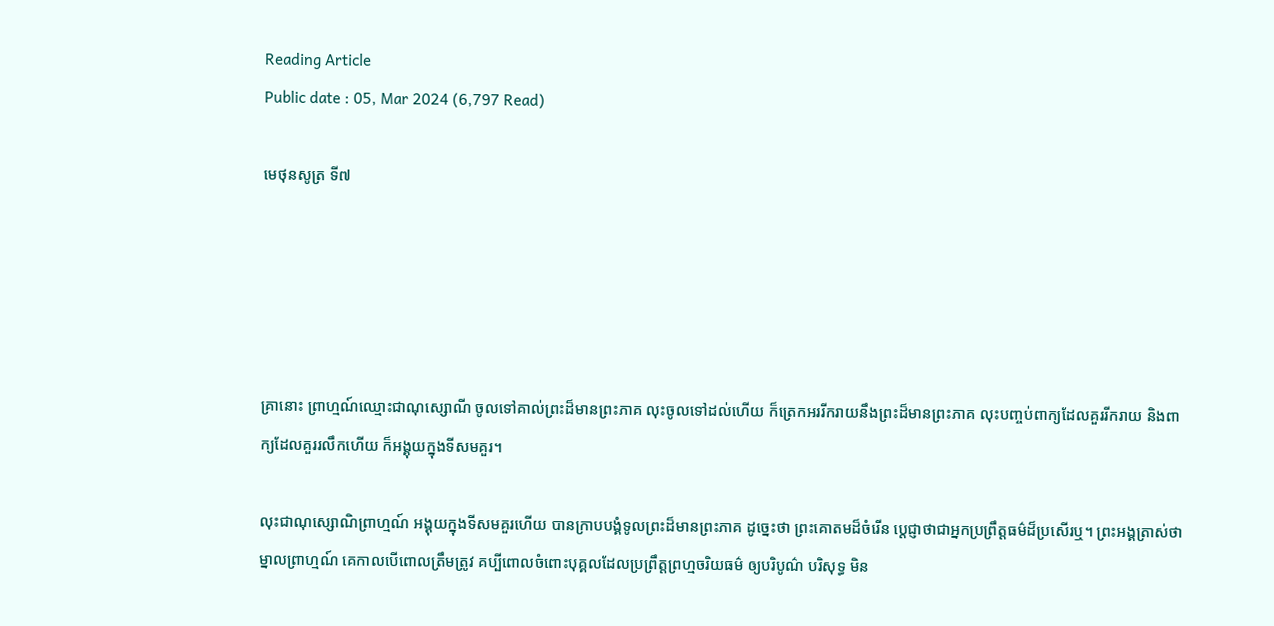Reading Article
Public date : 05, Mar 2024 (6,797 Read)

មេថុនសូត្រ ទី៧





គ្រានោះ ព្រាហ្មណ៍ឈ្មោះជាណុស្សោណី ចូលទៅគាល់ព្រះដ៏មានព្រះភាគ លុះចូលទៅដល់ហើយ ក៏ត្រេកអររីករាយនឹងព្រះដ៏មានព្រះភាគ លុះបញ្ចប់ពាក្យដែលគួររីករាយ និងពាក្យដែលគួររលឹកហើយ ក៏អង្គុយក្នុងទីសមគួរ។

លុះជាណុស្សោណិព្រាហ្មណ៍ អង្គុយក្នុងទីសមគួរហើយ បានក្រាបបង្គំទូលព្រះដ៏មានព្រះភាគ ដូច្នេះថា ព្រះគោតមដ៏ចំរើន ប្តេជ្ញាថាជាអ្នកប្រព្រឹត្តធម៌ដ៏ប្រសើរឬ។ ព្រះអង្គត្រាស់ថា ម្នាលព្រាហ្មណ៍ គេកាលបើពោលត្រឹមត្រូវ គប្បីពោលចំពោះបុគ្គលដែលប្រព្រឹត្តព្រហ្មចរិយធម៌ ឲ្យបរិបូណ៌ បរិសុទ្ធ មិន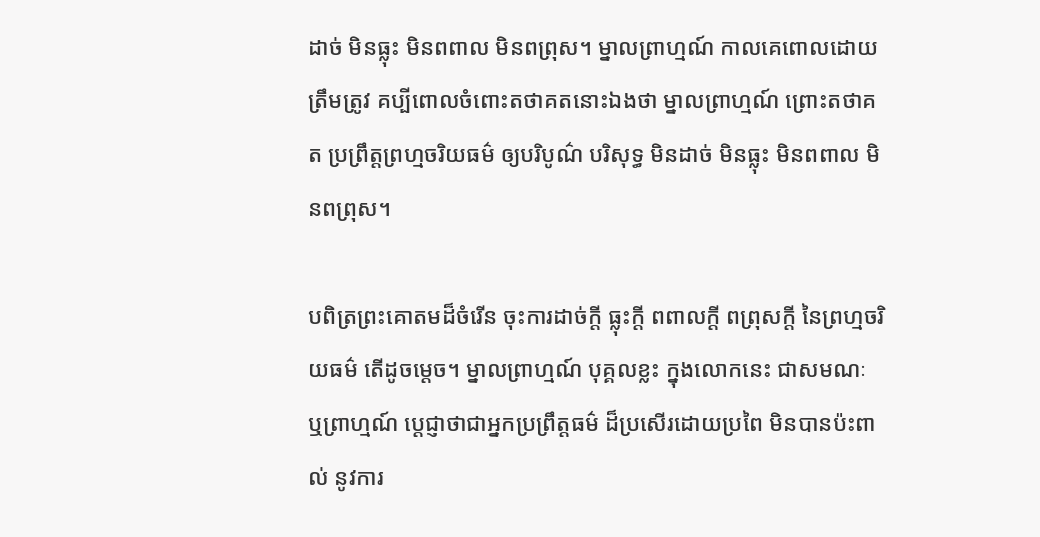ដាច់ មិនធ្លុះ មិនពពាល មិនពព្រុស។ ម្នាលព្រាហ្មណ៍ កាលគេពោលដោយត្រឹមត្រូវ គប្បីពោលចំពោះតថាគតនោះឯងថា ម្នាលព្រាហ្មណ៍ ព្រោះតថាគត ប្រព្រឹត្តព្រហ្មចរិយធម៌ ឲ្យបរិបូណ៌ បរិសុទ្ធ មិនដាច់ មិនធ្លុះ មិនពពាល មិនពព្រុស។

បពិត្រព្រះគោតមដ៏ចំរើន ចុះការដាច់ក្តី ធ្លុះក្តី ពពាលក្តី ពព្រុសក្តី នៃព្រហ្មចរិយធម៌ តើដូចម្តេច។ ម្នាលព្រាហ្មណ៍ បុគ្គលខ្លះ ក្នុងលោកនេះ ជាសមណៈ ឬព្រាហ្មណ៍ ប្តេជ្ញាថាជាអ្នកប្រព្រឹត្តធម៌ ដ៏ប្រសើរដោយប្រពៃ មិនបានប៉ះពាល់ នូវការ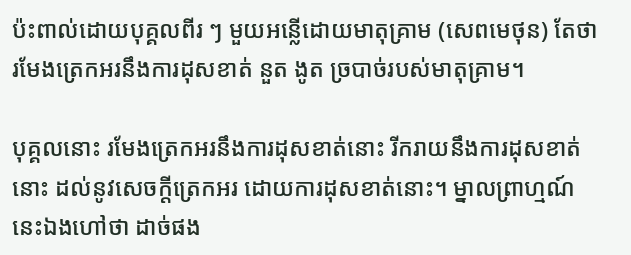ប៉ះពាល់ដោយបុគ្គលពីរ ៗ មួយអន្លើដោយមាតុគ្រាម (សេពមេថុន) តែថា រមែងត្រេកអរនឹងការដុសខាត់ នួត ងូត ច្របាច់របស់មាតុគ្រាម។

បុគ្គលនោះ រមែងត្រេកអរនឹងការដុសខាត់នោះ រីករាយនឹងការដុសខាត់នោះ ដល់នូវសេចក្តីត្រេកអរ ដោយការដុសខាត់នោះ។ ម្នាលព្រាហ្មណ៍ នេះឯងហៅថា ដាច់ផង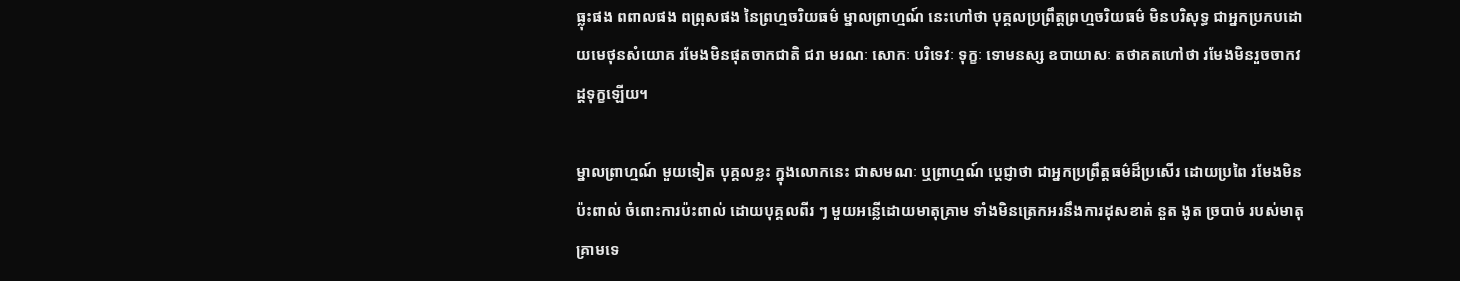ធ្លុះផង ពពាលផង ពព្រុសផង នៃព្រហ្មចរិយធម៌ ម្នាលព្រាហ្មណ៍ នេះហៅថា បុគ្គលប្រព្រឹត្តព្រហ្មចរិយធម៌ មិនបរិសុទ្ធ ជាអ្នកប្រកបដោយមេថុនសំយោគ រមែងមិនផុតចាកជាតិ ជរា មរណៈ សោកៈ បរិទេវៈ ទុក្ខៈ ទោមនស្ស ឧបាយាសៈ តថាគតហៅថា រមែងមិនរួចចាកវដ្តទុក្ខឡើយ។

ម្នាលព្រាហ្មណ៍ មួយទៀត បុគ្គលខ្លះ ក្នុងលោកនេះ ជាសមណៈ ឬព្រាហ្មណ៍ ប្តេជ្ញាថា ជាអ្នកប្រព្រឹត្តធម៌ដ៏ប្រសើរ ដោយប្រពៃ រមែងមិនប៉ះពាល់ ចំពោះការប៉ះពាល់ ដោយបុគ្គលពីរ ៗ មួយអន្លើដោយមាតុគ្រាម ទាំងមិនត្រេកអរនឹងការដុសខាត់ នួត ងូត ច្របាច់ របស់មាតុគ្រាមទេ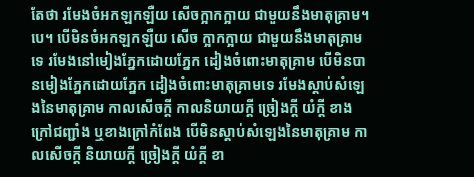តែថា រមែងចំអកឡកឡឺយ សើចក្អាកក្អាយ ជាមួយនឹងមាតុគ្រាម។បេ។ បើមិនចំអកឡកឡឺយ សើច ក្អាកក្អាយ ជាមួយនឹងមាតុគ្រាមទេ រមែងនៅមៀងភ្នែកដោយភ្នែក ដៀងចំពោះមាតុគ្រាម បើមិនបានមៀងភ្នែកដោយភ្នែក ដៀងចំពោះមាតុគ្រាមទេ រមែងស្តាប់សំឡេងនៃមាតុគ្រាម កាលសើចក្តី កាលនិយាយក្តី ច្រៀងក្តី យំក្តី ខាងក្រៅជញ្ជាំង ឬខាងក្រៅកំពែង បើមិនស្តាប់សំឡេងនៃមាតុគ្រាម កាលសើចក្តី និយាយក្តី ច្រៀងក្តី យំក្តី ខា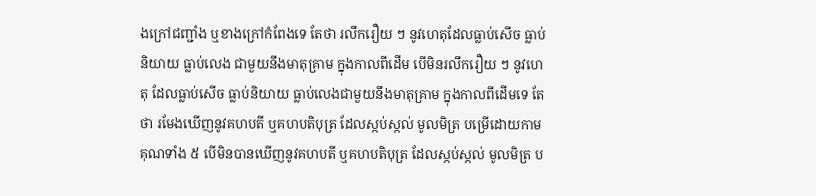ងក្រៅជញ្ជាំង ឬខាងក្រៅកំពែងទេ តែថា រលឹករឿយ ៗ នូវហេតុដែលធ្លាប់សើច ធ្លាប់និយាយ ធ្លាប់លេង ជាមួយនឹងមាតុគ្រាម ក្នុងកាលពីដើម បើមិនរលឹករឿយ ៗ នូវហេតុ ដែលធ្លាប់សើច ធ្លាប់និយាយ ធ្លាប់លេងជាមួយនឹងមាតុគ្រាម ក្នុងកាលពីដើមទេ តែថា រមែងឃើញនូវគហបតី ឬគហបតិបុត្រ ដែលស្កប់ស្កល់ មូលមិត្រ បម្រើដោយកាមគុណទាំង ៥ បើមិនបានឃើញនូវគហបតី ឬគហបតិបុត្រ ដែលស្កប់ស្កល់ មូលមិត្រ ប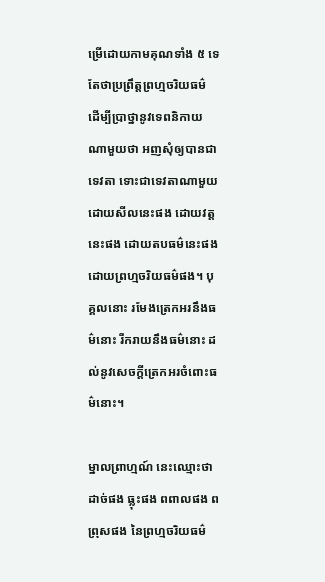ម្រើដោយកាមគុណទាំង ៥ ទេ តែថាប្រព្រឹត្តព្រហ្មចរិយធម៌ ដើម្បីប្រាថ្នានូវទេពនិកាយណាមួយថា អញសុំឲ្យបានជាទេវតា ទោះជាទេវតាណាមួយ ដោយសីលនេះផង ដោយវត្តនេះផង ដោយតបធម៌នេះផង ដោយព្រហ្មចរិយធម៌ផង។ បុគ្គលនោះ រមែងត្រេកអរនឹងធម៌នោះ រីករាយនឹងធម៌នោះ ដល់នូវសេចក្តីត្រេកអរចំពោះធម៌នោះ។

ម្នាលព្រាហ្មណ៍ នេះឈ្មោះថា ដាច់ផង ធ្លុះផង ពពាលផង ពព្រុសផង នៃព្រហ្មចរិយធម៌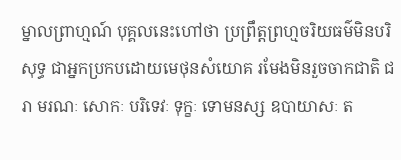ម្នាលព្រាហ្មណ៍ បុគ្គលនេះហៅថា ប្រព្រឹត្តព្រហ្មចរិយធម៌មិនបរិសុទ្ធ ជាអ្នកប្រកបដោយមេថុនសំយោគ រមែងមិនរួចចាកជាតិ ជរា មរណៈ សោកៈ បរិទេវៈ ទុក្ខៈ ទោមនស្ស ឧបាយាសៈ ត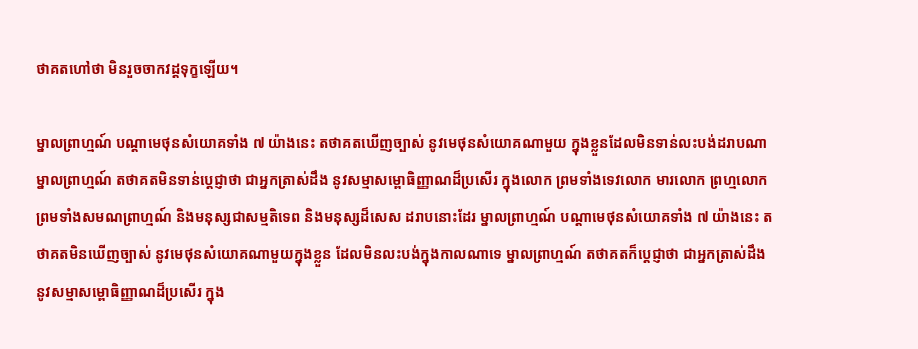ថាគតហៅថា មិនរួចចាកវដ្តទុក្ខឡើយ។

ម្នាលព្រាហ្មណ៍ បណ្តាមេថុនសំយោគទាំង ៧ យ៉ាងនេះ តថាគតឃើញច្បាស់ នូវមេថុនសំយោគណាមួយ ក្នុងខ្លួនដែលមិនទាន់លះបង់ដរាបណា ម្នាលព្រាហ្មណ៍ តថាគតមិនទាន់ប្តេជ្ញាថា ជាអ្នកត្រាស់ដឹង នូវសម្មាសម្ពោធិញ្ញាណដ៏ប្រសើរ ក្នុងលោក ព្រមទាំងទេវលោក មារលោក ព្រហ្មលោក ព្រមទាំងសមណព្រាហ្មណ៍ និងមនុស្សជាសម្មតិទេព និងមនុស្សដ៏សេស ដរាបនោះដែរ ម្នាលព្រាហ្មណ៍ បណ្តាមេថុនសំយោគទាំង ៧ យ៉ាងនេះ តថាគតមិនឃើញច្បាស់ នូវមេថុនសំយោគណាមួយក្នុងខ្លួន ដែលមិនលះបង់ក្នុងកាលណាទេ ម្នាលព្រាហ្មណ៍ តថាគតក៏ប្តេជ្ញាថា ជាអ្នកត្រាស់ដឹង នូវសម្មាសម្ពោធិញ្ញាណដ៏ប្រសើរ ក្នុង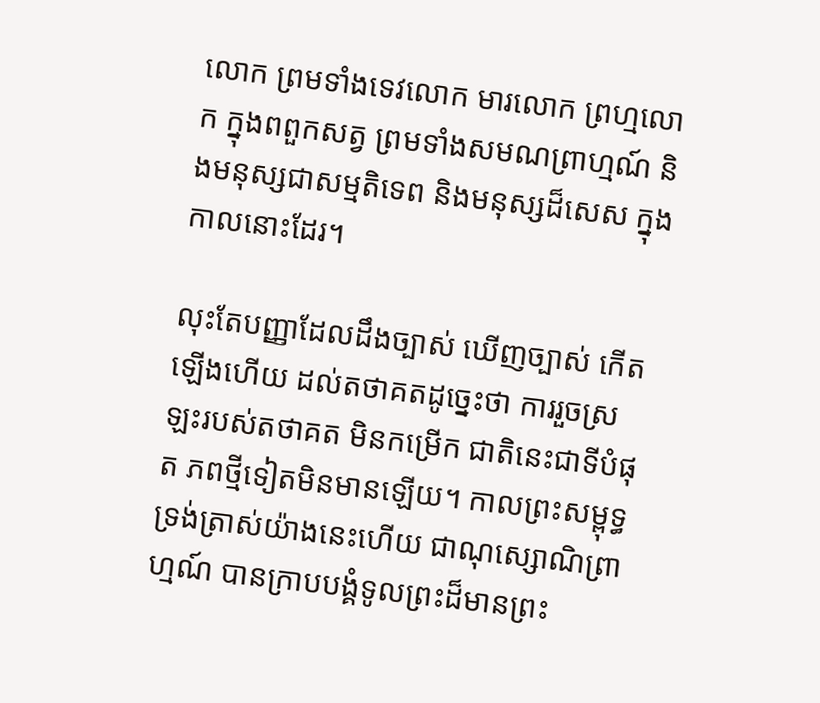លោក ព្រមទាំងទេវលោក មារលោក ព្រហ្មលោក ក្នុងពពួកសត្វ ព្រមទាំងសមណព្រាហ្មណ៍ និងមនុស្សជាសម្មតិទេព និងមនុស្សដ៏សេស ក្នុងកាលនោះដែរ។

លុះតែបញ្ញាដែលដឹងច្បាស់ ឃើញច្បាស់ កើតឡើងហើយ ដល់តថាគតដូច្នេះថា ការរួចស្រឡះរបស់តថាគត មិនកម្រើក ជាតិនេះជាទីបំផុត ភពថ្មីទៀតមិនមានឡើយ។ កាលព្រះសម្ពុទ្ធ ទ្រង់តា្រស់យ៉ាងនេះហើយ ជាណុស្សោណិព្រាហ្មណ៍ បានក្រាបបង្គំទូលព្រះដ៏មានព្រះ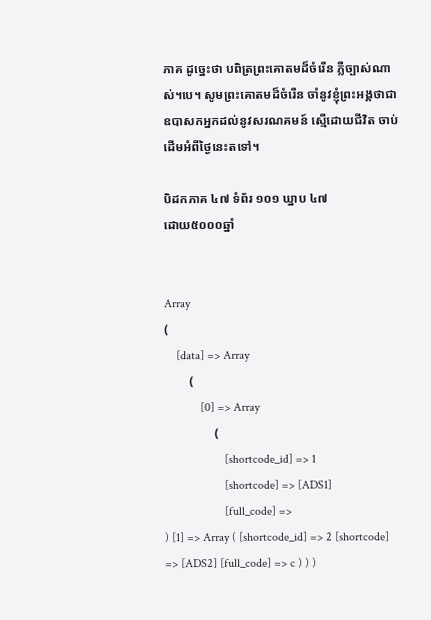ភាគ ដូច្នេះថា បពិត្រព្រះគោតមដ៏ចំរើន ភ្លឺច្បាស់ណាស់។បេ។ សូមព្រះគោតមដ៏ចំរើន ចាំនូវខ្ញុំព្រះអង្គថាជាឧបាសកអ្នកដល់នូវសរណគមន៍ ស្មើដោយជីវិត ចាប់ដើមអំពីថ្ងៃនេះតទៅ។

បិដកភាគ ៤៧ ទំព័រ ១០១ ឃ្នាប ៤៧
ដោយ៥០០០ឆ្នាំ


Array
(
    [data] => Array
        (
            [0] => Array
                (
                    [shortcode_id] => 1
                    [shortcode] => [ADS1]
                    [full_code] =>
) [1] => Array ( [shortcode_id] => 2 [shortcode] => [ADS2] [full_code] => c ) ) )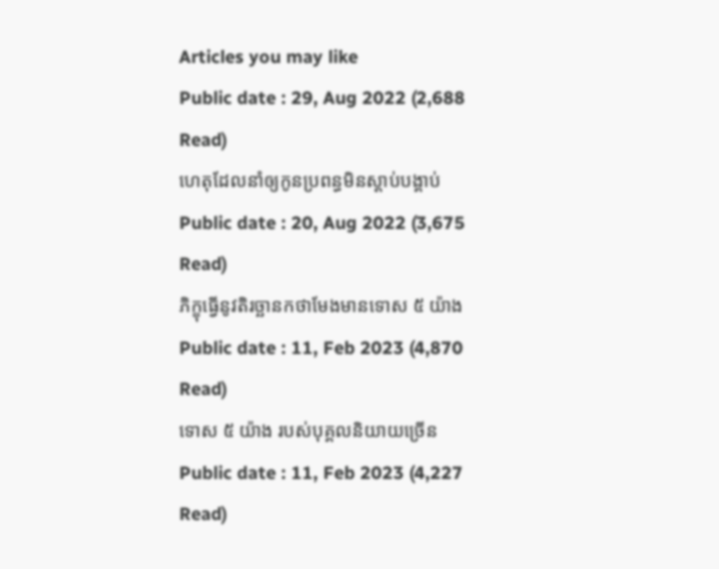Articles you may like
Public date : 29, Aug 2022 (2,688 Read)
ហេតុដែលនាំឲ្យកូនប្រពន្ធមិនស្ដាប់បង្គាប់
Public date : 20, Aug 2022 (3,675 Read)
ភិក្ខុធ្វើនូវតិរច្ឆានកថាមែងមានទោស ៥ យ៉ាង
Public date : 11, Feb 2023 (4,870 Read)
ទោស ៥ យ៉ាង របស់បុគ្គលនិយាយច្រើន
Public date : 11, Feb 2023 (4,227 Read)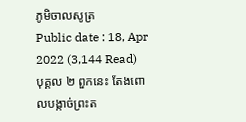ភូមិចាលសូត្រ
Public date : 18, Apr 2022 (3,144 Read)
បុគ្គល ២ ពួកនេះ តែងពោលបង្កាច់ព្រះត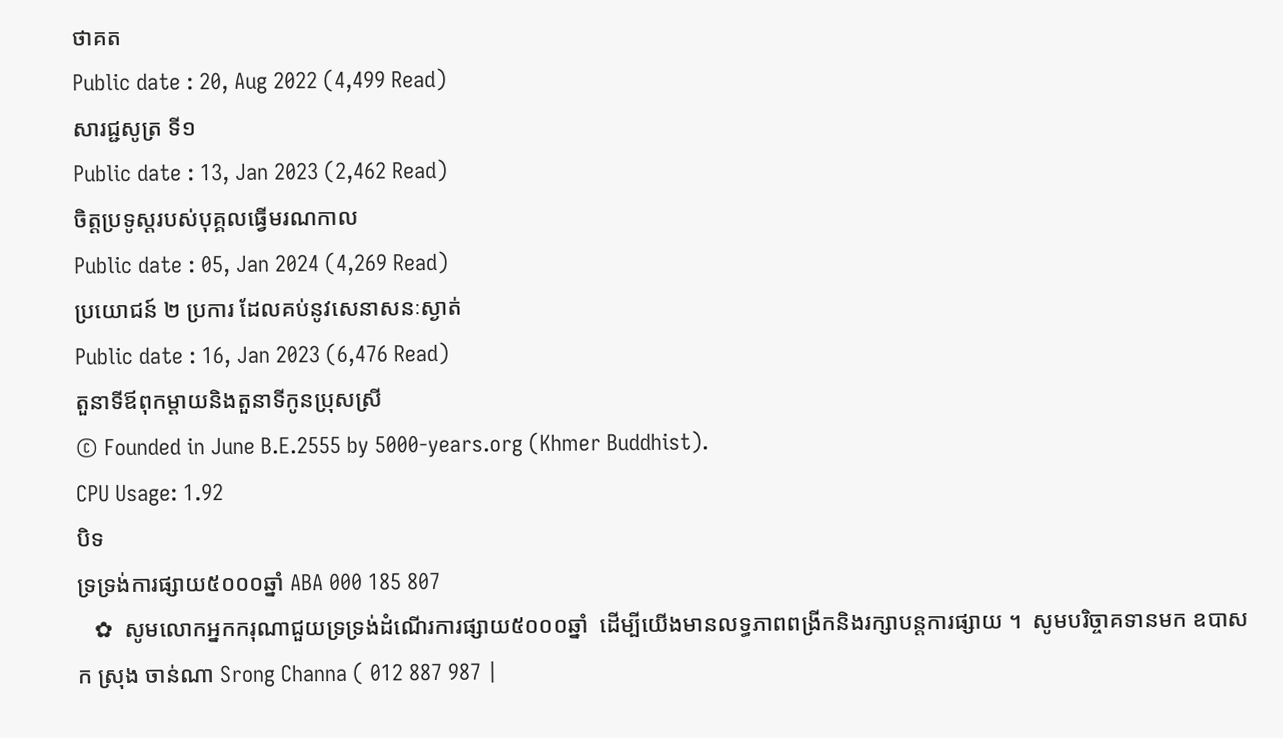ថាគត
Public date : 20, Aug 2022 (4,499 Read)
សារជ្ជសូត្រ ទី១
Public date : 13, Jan 2023 (2,462 Read)
ចិត្តប្រទូស្តរបស់បុគ្គលធ្វើមរណកាល
Public date : 05, Jan 2024 (4,269 Read)
ប្រយោជន៍ ២ ប្រការ ដែលគប់នូវសេនាសនៈស្ងាត់
Public date : 16, Jan 2023 (6,476 Read)
តួនាទីឪពុកម្តាយនិងតួនាទីកូនប្រុសស្រី
© Founded in June B.E.2555 by 5000-years.org (Khmer Buddhist).
CPU Usage: 1.92
បិទ
ទ្រទ្រង់ការផ្សាយ៥០០០ឆ្នាំ ABA 000 185 807
   ✿  សូមលោកអ្នកករុណាជួយទ្រទ្រង់ដំណើរការផ្សាយ៥០០០ឆ្នាំ  ដើម្បីយើងមានលទ្ធភាពពង្រីកនិងរក្សាបន្តការផ្សាយ ។  សូមបរិច្ចាគទានមក ឧបាសក ស្រុង ចាន់ណា Srong Channa ( 012 887 987 |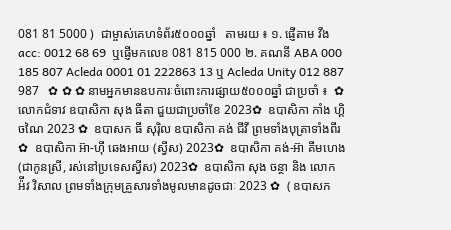081 81 5000 )  ជាម្ចាស់គេហទំព័រ៥០០០ឆ្នាំ   តាមរយ ៖ ១. ផ្ញើតាម វីង acc: 0012 68 69  ឬផ្ញើមកលេខ 081 815 000 ២. គណនី ABA 000 185 807 Acleda 0001 01 222863 13 ឬ Acleda Unity 012 887 987   ✿ ✿ ✿ នាមអ្នកមានឧបការៈចំពោះការផ្សាយ៥០០០ឆ្នាំ ជាប្រចាំ ៖  ✿  លោកជំទាវ ឧបាសិកា សុង ធីតា ជួយជាប្រចាំខែ 2023✿  ឧបាសិកា កាំង ហ្គិចណៃ 2023 ✿  ឧបាសក ធី សុរ៉ិល ឧបាសិកា គង់ ជីវី ព្រមទាំងបុត្រាទាំងពីរ ✿  ឧបាសិកា អ៊ា-ហុី ឆេងអាយ (ស្វីស) 2023✿  ឧបាសិកា គង់-អ៊ា គីមហេង(ជាកូនស្រី, រស់នៅប្រទេសស្វីស) 2023✿  ឧបាសិកា សុង ចន្ថា និង លោក អ៉ីវ វិសាល ព្រមទាំងក្រុមគ្រួសារទាំងមូលមានដូចជាៈ 2023 ✿  ( ឧបាសក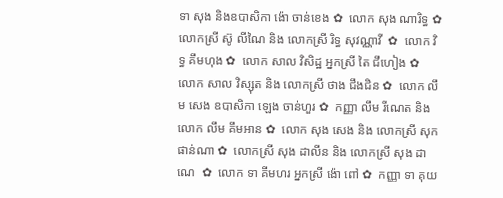ទា សុង និងឧបាសិកា ង៉ោ ចាន់ខេង ✿  លោក សុង ណារិទ្ធ ✿  លោកស្រី ស៊ូ លីណៃ និង លោកស្រី រិទ្ធ សុវណ្ណាវី  ✿  លោក វិទ្ធ គឹមហុង ✿  លោក សាល វិសិដ្ឋ អ្នកស្រី តៃ ជឹហៀង ✿  លោក សាល វិស្សុត និង លោកស្រី ថាង ជឹងជិន ✿  លោក លឹម សេង ឧបាសិកា ឡេង ចាន់ហួរ ✿  កញ្ញា លឹម រីណេត និង លោក លឹម គឹមអាន ✿  លោក សុង សេង និង លោកស្រី សុក ផាន់ណា ✿  លោកស្រី សុង ដាលីន និង លោកស្រី សុង ដាណេ  ✿  លោក ទា គីមហរ អ្នកស្រី ង៉ោ ពៅ ✿  កញ្ញា ទា គុយ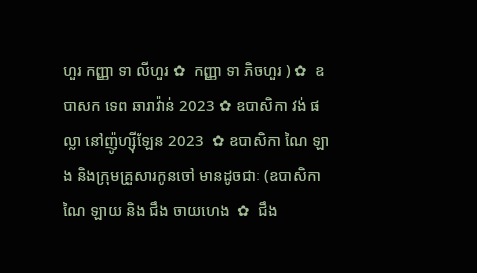ហួរ កញ្ញា ទា លីហួរ ✿  កញ្ញា ទា ភិចហួរ ) ✿  ឧបាសក ទេព ឆារាវ៉ាន់ 2023 ✿ ឧបាសិកា វង់ ផល្លា នៅញ៉ូហ្ស៊ីឡែន 2023  ✿ ឧបាសិកា ណៃ ឡាង និងក្រុមគ្រួសារកូនចៅ មានដូចជាៈ (ឧបាសិកា ណៃ ឡាយ និង ជឹង ចាយហេង  ✿  ជឹង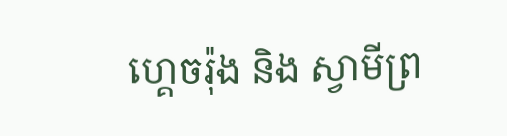ហ្គេចរ៉ុង និង ស្វាមីព្រ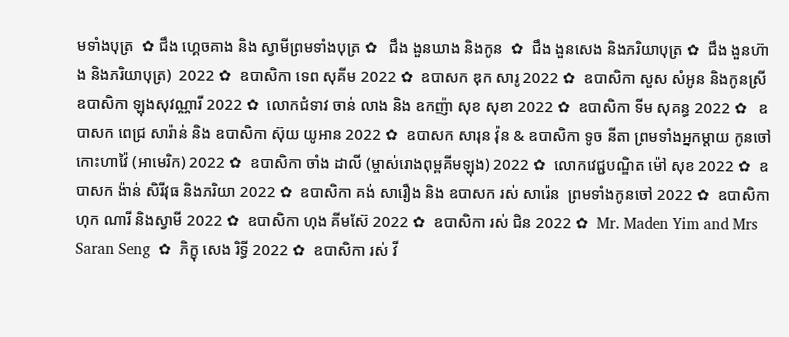មទាំងបុត្រ  ✿ ជឹង ហ្គេចគាង និង ស្វាមីព្រមទាំងបុត្រ ✿   ជឹង ងួនឃាង និងកូន  ✿  ជឹង ងួនសេង និងភរិយាបុត្រ ✿  ជឹង ងួនហ៊ាង និងភរិយាបុត្រ)  2022 ✿  ឧបាសិកា ទេព សុគីម 2022 ✿  ឧបាសក ឌុក សារូ 2022 ✿  ឧបាសិកា សួស សំអូន និងកូនស្រី ឧបាសិកា ឡុងសុវណ្ណារី 2022 ✿  លោកជំទាវ ចាន់ លាង និង ឧកញ៉ា សុខ សុខា 2022 ✿  ឧបាសិកា ទីម សុគន្ធ 2022 ✿   ឧបាសក ពេជ្រ សារ៉ាន់ និង ឧបាសិកា ស៊ុយ យូអាន 2022 ✿  ឧបាសក សារុន វ៉ុន & ឧបាសិកា ទូច នីតា ព្រមទាំងអ្នកម្តាយ កូនចៅ កោះហាវ៉ៃ (អាមេរិក) 2022 ✿  ឧបាសិកា ចាំង ដាលី (ម្ចាស់រោងពុម្ពគីមឡុង) 2022 ✿  លោកវេជ្ជបណ្ឌិត ម៉ៅ សុខ 2022 ✿  ឧបាសក ង៉ាន់ សិរីវុធ និងភរិយា 2022 ✿  ឧបាសិកា គង់ សារឿង និង ឧបាសក រស់ សារ៉េន  ព្រមទាំងកូនចៅ 2022 ✿  ឧបាសិកា ហុក ណារី និងស្វាមី 2022 ✿  ឧបាសិកា ហុង គីមស៊ែ 2022 ✿  ឧបាសិកា រស់ ជិន 2022 ✿  Mr. Maden Yim and Mrs Saran Seng  ✿  ភិក្ខុ សេង រិទ្ធី 2022 ✿  ឧបាសិកា រស់ វី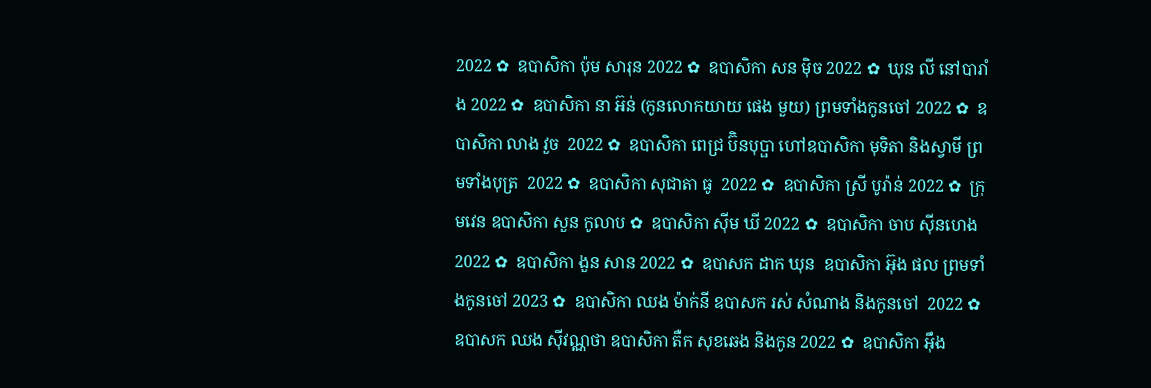2022 ✿  ឧបាសិកា ប៉ុម សារុន 2022 ✿  ឧបាសិកា សន ម៉ិច 2022 ✿  ឃុន លី នៅបារាំង 2022 ✿  ឧបាសិកា នា អ៊ន់ (កូនលោកយាយ ផេង មួយ) ព្រមទាំងកូនចៅ 2022 ✿  ឧបាសិកា លាង វួច  2022 ✿  ឧបាសិកា ពេជ្រ ប៊ិនបុប្ផា ហៅឧបាសិកា មុទិតា និងស្វាមី ព្រមទាំងបុត្រ  2022 ✿  ឧបាសិកា សុជាតា ធូ  2022 ✿  ឧបាសិកា ស្រី បូរ៉ាន់ 2022 ✿  ក្រុមវេន ឧបាសិកា សួន កូលាប ✿  ឧបាសិកា ស៊ីម ឃី 2022 ✿  ឧបាសិកា ចាប ស៊ីនហេង 2022 ✿  ឧបាសិកា ងួន សាន 2022 ✿  ឧបាសក ដាក ឃុន  ឧបាសិកា អ៊ុង ផល ព្រមទាំងកូនចៅ 2023 ✿  ឧបាសិកា ឈង ម៉ាក់នី ឧបាសក រស់ សំណាង និងកូនចៅ  2022 ✿  ឧបាសក ឈង សុីវណ្ណថា ឧបាសិកា តឺក សុខឆេង និងកូន 2022 ✿  ឧបាសិកា អុឹង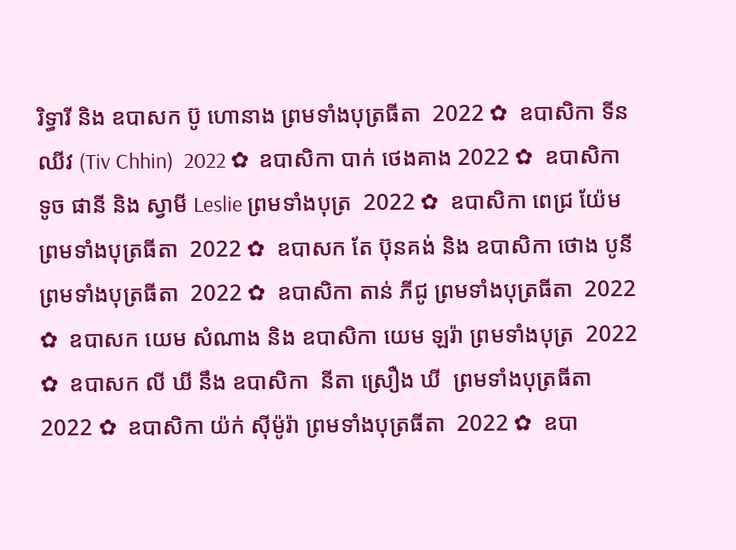រិទ្ធារី និង ឧបាសក ប៊ូ ហោនាង ព្រមទាំងបុត្រធីតា  2022 ✿  ឧបាសិកា ទីន ឈីវ (Tiv Chhin)  2022 ✿  ឧបាសិកា បាក់ ថេងគាង 2022 ✿  ឧបាសិកា ទូច ផានី និង ស្វាមី Leslie ព្រមទាំងបុត្រ  2022 ✿  ឧបាសិកា ពេជ្រ យ៉ែម ព្រមទាំងបុត្រធីតា  2022 ✿  ឧបាសក តែ ប៊ុនគង់ និង ឧបាសិកា ថោង បូនី ព្រមទាំងបុត្រធីតា  2022 ✿  ឧបាសិកា តាន់ ភីជូ ព្រមទាំងបុត្រធីតា  2022 ✿  ឧបាសក យេម សំណាង និង ឧបាសិកា យេម ឡរ៉ា ព្រមទាំងបុត្រ  2022 ✿  ឧបាសក លី ឃី នឹង ឧបាសិកា  នីតា ស្រឿង ឃី  ព្រមទាំងបុត្រធីតា  2022 ✿  ឧបាសិកា យ៉ក់ សុីម៉ូរ៉ា ព្រមទាំងបុត្រធីតា  2022 ✿  ឧបា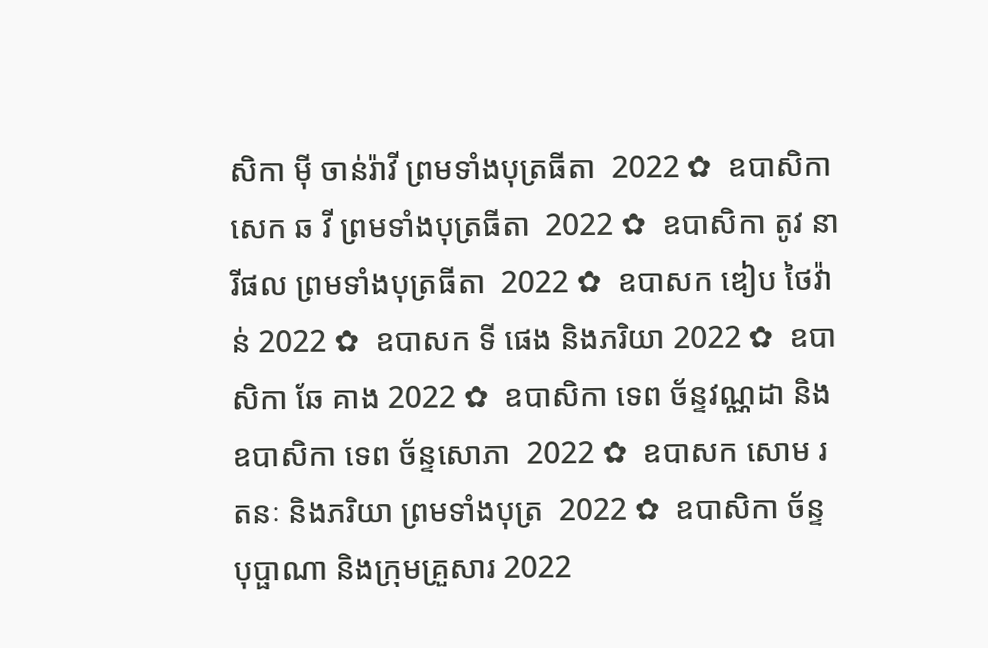សិកា មុី ចាន់រ៉ាវី ព្រមទាំងបុត្រធីតា  2022 ✿  ឧបាសិកា សេក ឆ វី ព្រមទាំងបុត្រធីតា  2022 ✿  ឧបាសិកា តូវ នារីផល ព្រមទាំងបុត្រធីតា  2022 ✿  ឧបាសក ឌៀប ថៃវ៉ាន់ 2022 ✿  ឧបាសក ទី ផេង និងភរិយា 2022 ✿  ឧបាសិកា ឆែ គាង 2022 ✿  ឧបាសិកា ទេព ច័ន្ទវណ្ណដា និង ឧបាសិកា ទេព ច័ន្ទសោភា  2022 ✿  ឧបាសក សោម រតនៈ និងភរិយា ព្រមទាំងបុត្រ  2022 ✿  ឧបាសិកា ច័ន្ទ បុប្ផាណា និងក្រុមគ្រួសារ 2022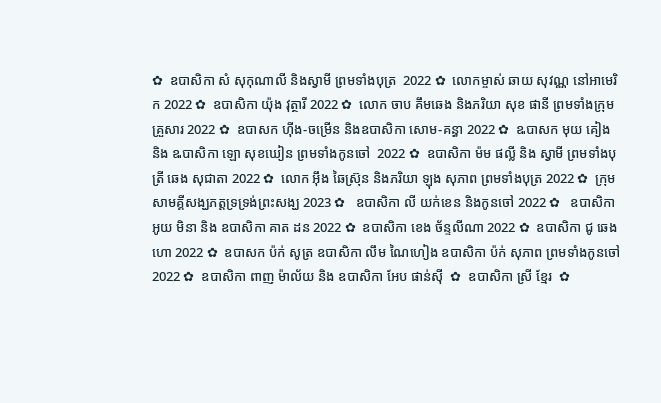✿  ឧបាសិកា សំ សុកុណាលី និងស្វាមី ព្រមទាំងបុត្រ  2022 ✿  លោកម្ចាស់ ឆាយ សុវណ្ណ នៅអាមេរិក 2022 ✿  ឧបាសិកា យ៉ុង វុត្ថារី 2022 ✿  លោក ចាប គឹមឆេង និងភរិយា សុខ ផានី ព្រមទាំងក្រុមគ្រួសារ 2022 ✿  ឧបាសក ហ៊ីង-ចម្រើន និងឧបាសិកា សោម-គន្ធា 2022 ✿  ឩបាសក មុយ គៀង និង ឩបាសិកា ឡោ សុខឃៀន ព្រមទាំងកូនចៅ  2022 ✿  ឧបាសិកា ម៉ម ផល្លី និង ស្វាមី ព្រមទាំងបុត្រី ឆេង សុជាតា 2022 ✿  លោក អ៊ឹង ឆៃស្រ៊ុន និងភរិយា ឡុង សុភាព ព្រមទាំងបុត្រ 2022 ✿  ក្រុមសាមគ្គីសង្ឃភត្តទ្រទ្រង់ព្រះសង្ឃ 2023 ✿   ឧបាសិកា លី យក់ខេន និងកូនចៅ 2022 ✿   ឧបាសិកា អូយ មិនា និង ឧបាសិកា គាត ដន 2022 ✿  ឧបាសិកា ខេង ច័ន្ទលីណា 2022 ✿  ឧបាសិកា ជូ ឆេងហោ 2022 ✿  ឧបាសក ប៉ក់ សូត្រ ឧបាសិកា លឹម ណៃហៀង ឧបាសិកា ប៉ក់ សុភាព ព្រមទាំងកូនចៅ  2022 ✿  ឧបាសិកា ពាញ ម៉ាល័យ និង ឧបាសិកា អែប ផាន់ស៊ី  ✿  ឧបាសិកា ស្រី ខ្មែរ  ✿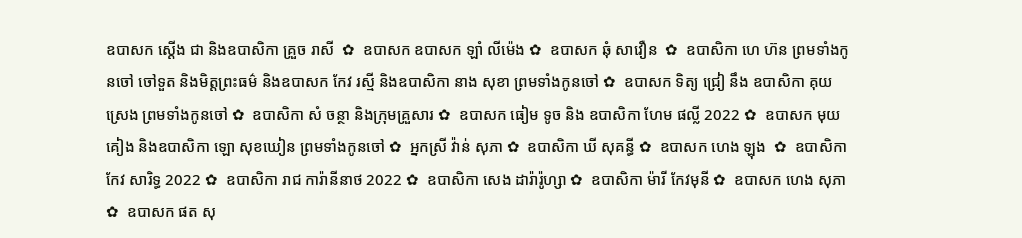ឧបាសក ស្តើង ជា និងឧបាសិកា គ្រួច រាសី  ✿  ឧបាសក ឧបាសក ឡាំ លីម៉េង ✿  ឧបាសក ឆុំ សាវឿន  ✿  ឧបាសិកា ហេ ហ៊ន ព្រមទាំងកូនចៅ ចៅទួត និងមិត្តព្រះធម៌ និងឧបាសក កែវ រស្មី និងឧបាសិកា នាង សុខា ព្រមទាំងកូនចៅ ✿  ឧបាសក ទិត្យ ជ្រៀ នឹង ឧបាសិកា គុយ ស្រេង ព្រមទាំងកូនចៅ ✿  ឧបាសិកា សំ ចន្ថា និងក្រុមគ្រួសារ ✿  ឧបាសក ធៀម ទូច និង ឧបាសិកា ហែម ផល្លី 2022 ✿  ឧបាសក មុយ គៀង និងឧបាសិកា ឡោ សុខឃៀន ព្រមទាំងកូនចៅ ✿  អ្នកស្រី វ៉ាន់ សុភា ✿  ឧបាសិកា ឃី សុគន្ធី ✿  ឧបាសក ហេង ឡុង  ✿  ឧបាសិកា កែវ សារិទ្ធ 2022 ✿  ឧបាសិកា រាជ ការ៉ានីនាថ 2022 ✿  ឧបាសិកា សេង ដារ៉ារ៉ូហ្សា ✿  ឧបាសិកា ម៉ារី កែវមុនី ✿  ឧបាសក ហេង សុភា  ✿  ឧបាសក ផត សុ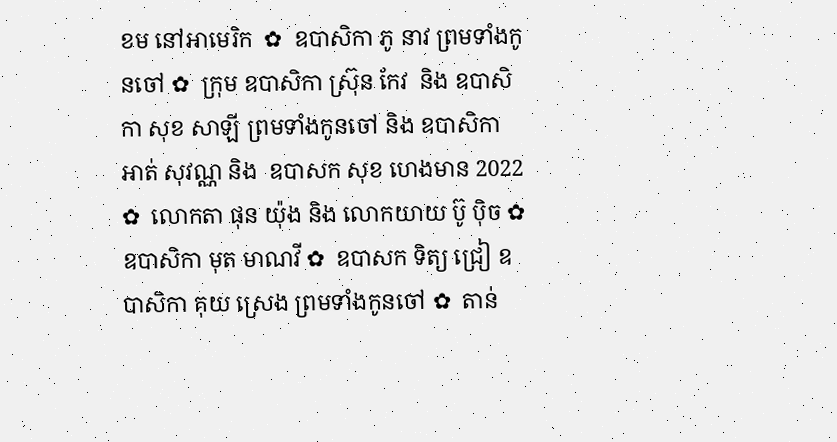ខម នៅអាមេរិក  ✿  ឧបាសិកា ភូ នាវ ព្រមទាំងកូនចៅ ✿  ក្រុម ឧបាសិកា ស្រ៊ុន កែវ  និង ឧបាសិកា សុខ សាឡី ព្រមទាំងកូនចៅ និង ឧបាសិកា អាត់ សុវណ្ណ និង  ឧបាសក សុខ ហេងមាន 2022 ✿  លោកតា ផុន យ៉ុង និង លោកយាយ ប៊ូ ប៉ិច ✿  ឧបាសិកា មុត មាណវី ✿  ឧបាសក ទិត្យ ជ្រៀ ឧបាសិកា គុយ ស្រេង ព្រមទាំងកូនចៅ ✿  តាន់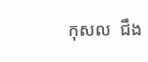កុសល  ជឹង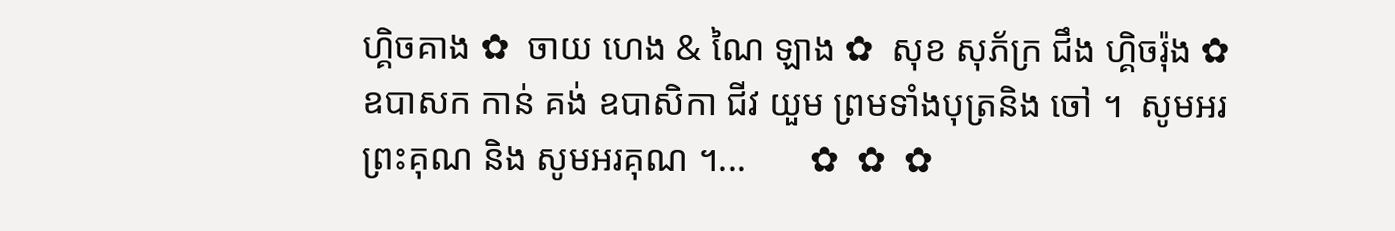ហ្គិចគាង ✿  ចាយ ហេង & ណៃ ឡាង ✿  សុខ សុភ័ក្រ ជឹង ហ្គិចរ៉ុង ✿  ឧបាសក កាន់ គង់ ឧបាសិកា ជីវ យួម ព្រមទាំងបុត្រនិង ចៅ ។  សូមអរព្រះគុណ និង សូមអរគុណ ។...       ✿  ✿  ✿